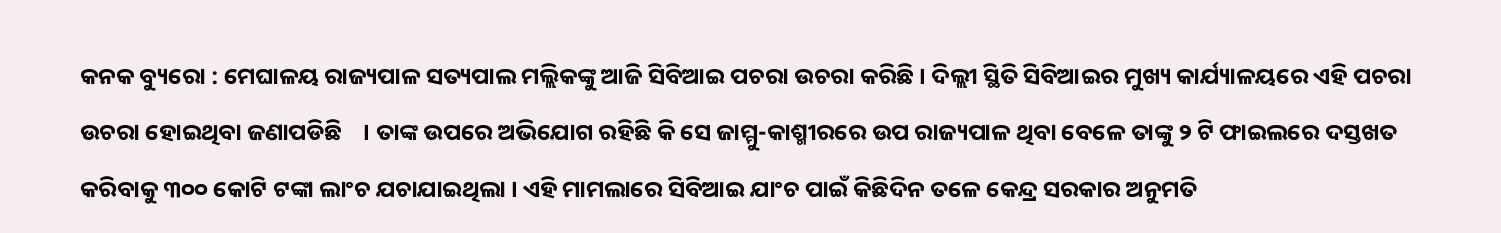କନକ ବ୍ୟୁରୋ : ମେଘାଳୟ ରାଜ୍ୟପାଳ ସତ୍ୟପାଲ ମଲ୍ଲିକଙ୍କୁ ଆଜି ସିବିଆଇ ପଚରା ଉଚରା କରିଛି । ଦିଲ୍ଲୀ ସ୍ଥିତି ସିବିଆଇର ମୁଖ୍ୟ କାର୍ଯ୍ୟାଳୟରେ ଏହି ପଚରା ଉଚରା ହୋଇଥିବା ଜଣାପଡିଛି    । ତାଙ୍କ ଉପରେ ଅଭିଯୋଗ ରହିଛି କି ସେ ଜାମ୍ମୁ-କାଶ୍ମୀରରେ ଉପ ରାଜ୍ୟପାଳ ଥିବା ବେଳେ ତାଙ୍କୁ ୨ ଟି ଫାଇଲରେ ଦସ୍ତଖତ କରିବାକୁ ୩୦୦ କୋଟି ଟଙ୍କା ଲାଂଚ ଯଚାଯାଇଥିଲା । ଏହି ମାମଲାରେ ସିବିଆଇ ଯାଂଚ ପାଇଁ କିଛିଦିନ ତଳେ କେନ୍ଦ୍ର ସରକାର ଅନୁମତି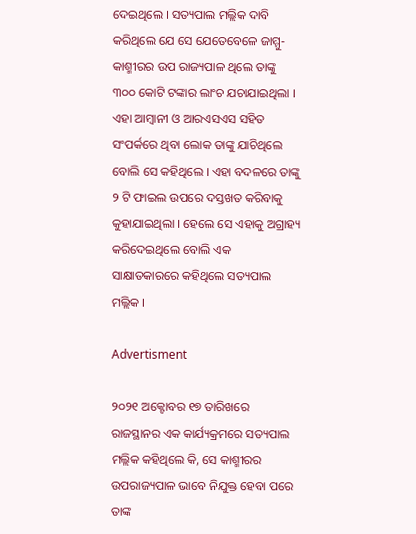ଦେଇଥିଲେ । ସତ୍ୟପାଲ ମଲ୍ଲିକ ଦାବି କରିଥିଲେ ଯେ ସେ ଯେତେବେଳେ ଜାମ୍ମୁ-କାଶ୍ମୀରର ଉପ ରାଜ୍ୟପାଳ ଥିଲେ ତାଙ୍କୁ ୩୦୦ କୋଟି ଟଙ୍କାର ଲାଂଚ ଯଚାଯାଇଥିଲା । ଏହା ଆମ୍ବାନୀ ଓ ଆରଏସଏସ ସହିତ ସଂପର୍କରେ ଥିବା ଲୋକ ତାଙ୍କୁ ଯାଚିଥିଲେ ବୋଲି ସେ କହିଥିଲେ । ଏହା ବଦଳରେ ତାଙ୍କୁ ୨ ଟି ଫାଇଲ ଉପରେ ଦସ୍ତଖତ କରିବାକୁ କୁହାଯାଇଥିଲା । ହେଲେ ସେ ଏହାକୁ ଅଗ୍ରାହ୍ୟ କରିଦେଇଥିଲେ ବୋଲି ଏକ ସାକ୍ଷାତକାରରେ କହିଥିଲେ ସତ୍ୟପାଲ ମଲ୍ଲିକ ।

Advertisment

୨୦୨୧ ଅକ୍ଟୋବର ୧୭ ତାରିଖରେ ରାଜସ୍ଥାନର ଏକ କାର୍ଯ୍ୟକ୍ରମରେ ସତ୍ୟପାଲ ମଲ୍ଲିକ କହିଥିଲେ କି, ସେ କାଶ୍ମୀରର ଉପରାଜ୍ୟପାଳ ଭାବେ ନିଯୁକ୍ତ ହେବା ପରେ ତାଙ୍କ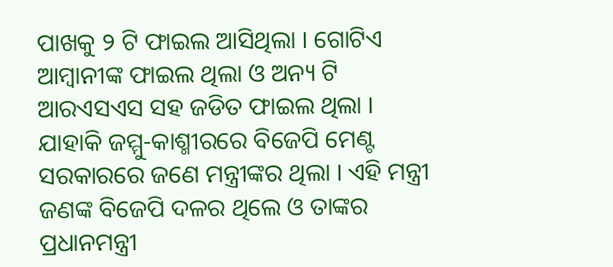ପାଖକୁ ୨ ଟି ଫାଇଲ ଆସିଥିଲା । ଗୋଟିଏ ଆମ୍ବାନୀଙ୍କ ଫାଇଲ ଥିଲା ଓ ଅନ୍ୟ ଟି ଆରଏସଏସ ସହ ଜଡିତ ଫାଇଲ ଥିଲା । ଯାହାକି ଜମ୍ମୁ-କାଶ୍ମୀରରେ ବିଜେପି ମେଣ୍ଟ ସରକାରରେ ଜଣେ ମନ୍ତ୍ରୀଙ୍କର ଥିଲା । ଏହି ମନ୍ତ୍ରୀ ଜଣଙ୍କ ବିଜେପି ଦଳର ଥିଲେ ଓ ତାଙ୍କର ପ୍ରଧାନମନ୍ତ୍ରୀ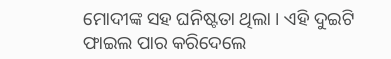ମୋଦୀଙ୍କ ସହ ଘନିଷ୍ଟତା ଥିଲା । ଏହି ଦୁଇଟି ଫାଇଲ ପାର କରିଦେଲେ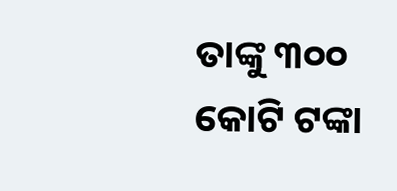ତାଙ୍କୁ ୩୦୦ କୋଟି ଟଙ୍କା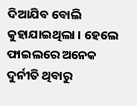ଦିଆଯିବ ବୋଲି କୁହାଯାଇଥିଲା । ହେଲେ ଫାଇଲରେ ଅନେକ ଦୁର୍ନୀତି ଥିବାରୁ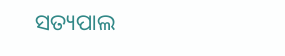ସତ୍ୟପାଲ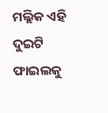ମଲ୍ଲିକ ଏହି ଦୁଇଟି ଫାଇଲକୁ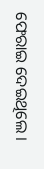ଫେରାଇ ଦେଇଥିଲେ ।